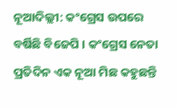ନୂଆଦିଲ୍ଲୀ: କଂଗ୍ରେସ ଉପରେ ବର୍ଷିଛି ବିଜେପି । କଂଗ୍ରେସ ନେତା ପ୍ରତିଦିନ ଏକ ନୂଆ ମିଛ କହୁଛନ୍ତି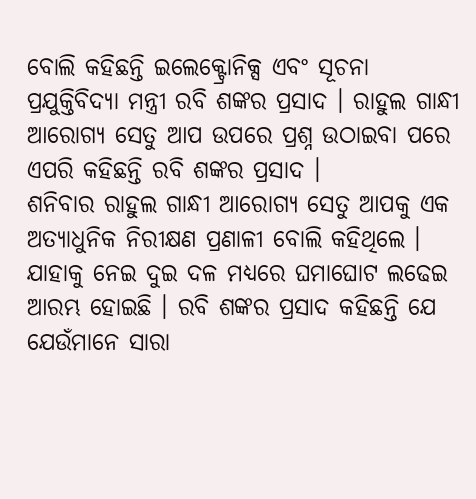ବୋଲି କହିଛନ୍ତି ଇଲେକ୍ଟ୍ରୋନିକ୍ସ ଏବଂ ସୂଚନା ପ୍ରଯୁକ୍ତିବିଦ୍ୟା ମନ୍ତ୍ରୀ ରବି ଶଙ୍କର ପ୍ରସାଦ । ରାହୁଲ ଗାନ୍ଧୀ ଆରୋଗ୍ୟ ସେତୁ ଆପ ଉପରେ ପ୍ରଶ୍ନ ଉଠାଇବା ପରେ ଏପରି କହିଛନ୍ତି ରବି ଶଙ୍କର ପ୍ରସାଦ ।
ଶନିବାର ରାହୁଲ ଗାନ୍ଧୀ ଆରୋଗ୍ୟ ସେତୁ ଆପକୁ ଏକ ଅତ୍ୟାଧୁନିକ ନିରୀକ୍ଷଣ ପ୍ରଣାଳୀ ବୋଲି କହିଥିଲେ । ଯାହାକୁ ନେଇ ଦୁଇ ଦଳ ମଧ୍ୟରେ ଘମାଘୋଟ ଲଢେଇ ଆରମ୍ଭ ହୋଇଛି । ରବି ଶଙ୍କର ପ୍ରସାଦ କହିଛନ୍ତି ଯେ ଯେଉଁମାନେ ସାରା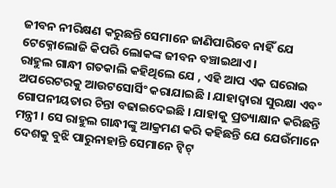ଜୀବନ ନୀରିକ୍ଷଣ କରୁଛନ୍ତି ସେମାନେ ଜାଣିପାରିବେ ନାହିଁ ଯେ ଟେକ୍ନୋଲୋଜି କିପରି ଲୋକଙ୍କ ଜୀବନ ବଞ୍ଚାଇଥାଏ ।
ରାହୁଲ ଗାନ୍ଧୀ ଗତକାଲି କହିଥିଲେ ଯେ , ଏହି ଆପ ଏକ ଘରୋଇ ଅପରେଟରକୁ ଆଉଟସୋର୍ସିଂ କରାଯାଇଛି । ଯାହାଦ୍ବାରା ସୁରକ୍ଷା ଏବଂ ଗୋପନୀୟତାର ଚିନ୍ତା ବଢାଇଦେଇଛି । ଯାହାକୁ ପ୍ରତ୍ୟାକ୍ଷାନ କରିଛନ୍ତି ମନ୍ତ୍ରୀ । ସେ ରାହୁଲ ଗାନ୍ଧୀଙ୍କୁ ଆକ୍ରମଣ କରି କହିଛନ୍ତି ଯେ ଯେଉଁମାନେ ଦେଶକୁ ବୁଝି ପାରୁନାହାନ୍ତି ସେମାନେ ଟ୍ୱିଟ୍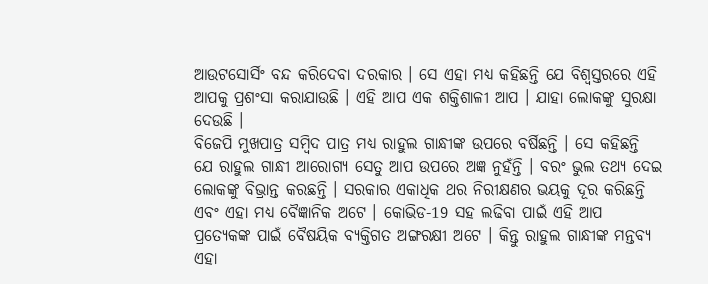ଆଉଟସୋର୍ସିଂ ବନ୍ଦ କରିଦେବା ଦରକାର । ସେ ଏହା ମଧ୍ୟ କହିଛନ୍ତି ଯେ ବିଶ୍ବସ୍ତରରେ ଏହି ଆପକୁ ପ୍ରଶଂସା କରାଯାଉଛି । ଏହି ଆପ ଏକ ଶକ୍ତିଶାଳୀ ଆପ । ଯାହା ଲୋକଙ୍କୁ ସୁରକ୍ଷା ଦେଉଛି ।
ବିଜେପି ମୁଖପାତ୍ର ସମ୍ବିଦ ପାତ୍ର ମଧ୍ୟ ରାହୁଲ ଗାନ୍ଧୀଙ୍କ ଉପରେ ବର୍ଷିଛନ୍ତି । ସେ କହିଛନ୍ତି ଯେ ରାହୁଲ ଗାନ୍ଧୀ ଆରୋଗ୍ୟ ସେତୁ ଆପ ଉପରେ ଅଜ୍ଞ ନୁହଁନ୍ତି । ବରଂ ଭୁଲ ତଥ୍ୟ ଦେଇ ଲୋକଙ୍କୁ ବିଭ୍ରାନ୍ତ କରଛନ୍ତି । ସରକାର ଏକାଧିକ ଥର ନିରୀକ୍ଷଣର ଭୟକୁ ଦୂର କରିଛନ୍ତି ଏବଂ ଏହା ମଧ୍ୟ ବୈଜ୍ଞାନିକ ଅଟେ । କୋଭିଡ-19 ସହ ଲଢିବା ପାଇଁ ଏହି ଆପ ପ୍ରତ୍ୟେକଙ୍କ ପାଇଁ ବୈଷୟିକ ବ୍ୟକ୍ତିଗତ ଅଙ୍ଗରକ୍ଷୀ ଅଟେ । କିନ୍ତୁ ରାହୁଲ ଗାନ୍ଧୀଙ୍କ ମନ୍ତବ୍ୟ ଏହା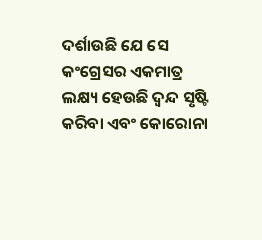ଦର୍ଶାଉଛି ଯେ ସେ କଂଗ୍ରେସର ଏକମାତ୍ର ଲକ୍ଷ୍ୟ ହେଉଛି ଦ୍ବନ୍ଦ ସୃଷ୍ଟି କରିବା ଏବଂ କୋରୋନା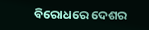ବିରୋଧରେ ଦେଶର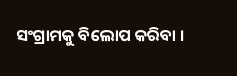ସଂଗ୍ରାମକୁ ବିଲୋପ କରିବା ।